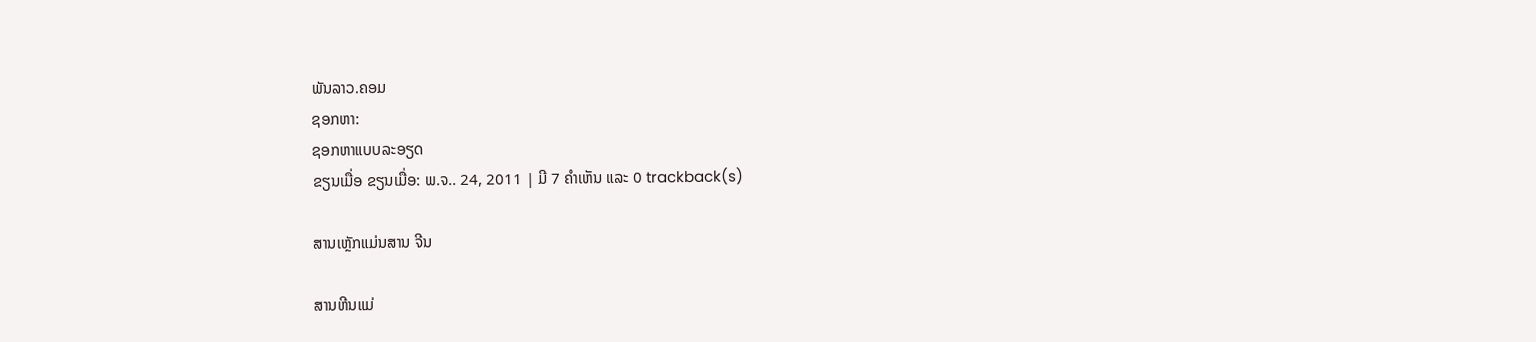ພັນລາວ.ຄອມ
ຊອກຫາ:
ຊອກຫາແບບລະອຽດ
ຂຽນເມື່ອ ຂຽນເມື່ອ: ພ.ຈ.. 24, 2011 | ມີ 7 ຄຳເຫັນ ແລະ 0 trackback(s)

ສານເຫຼັກແມ່ນສານ ຈີນ

ສານຫີນແມ່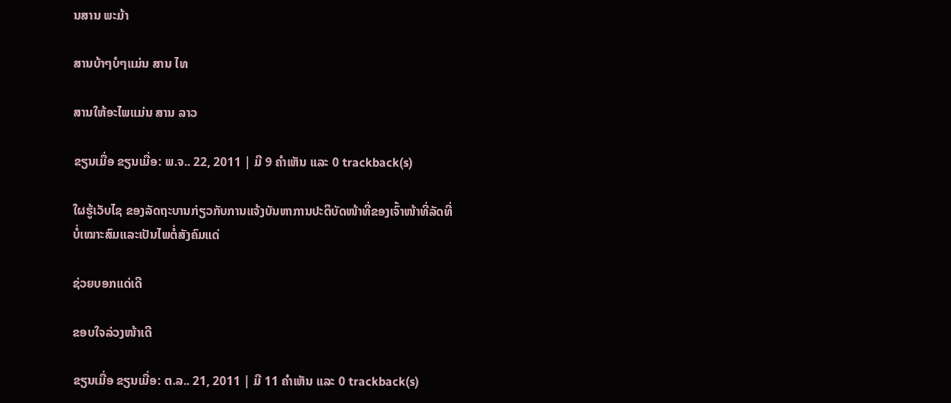ນສານ ພະມ້າ

ສານບ້າໆບໍໆແມ່ນ ສານ ໄທ

ສານໃຫ້ອະໄພແມ່ນ ສານ ລາວ

ຂຽນເມື່ອ ຂຽນເມື່ອ: ພ.ຈ.. 22, 2011 | ມີ 9 ຄຳເຫັນ ແລະ 0 trackback(s)

ໃຜຮູ້ເວັບໄຊ ຂອງລັດຖະບານກ່ຽວກັບການແຈ້ງບັນຫາການປະຕິບັດໜ້າທີ່ຂອງເຈົ້າໜ້າທີ່ລັດທີ່ບໍ່ເໝາະສົມແລະເປັນໄພຕໍ່ສັງຄົມແດ່

ຊ່ວຍບອກແດ່ເດີ

ຂອບໃຈລ່ວງໜ້າເດີ

ຂຽນເມື່ອ ຂຽນເມື່ອ: ຕ.ລ.. 21, 2011 | ມີ 11 ຄຳເຫັນ ແລະ 0 trackback(s)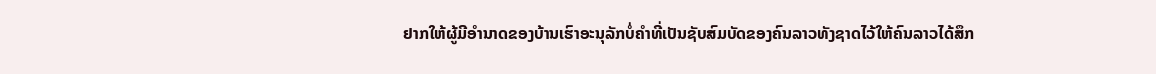ຢາກໃຫ້ຜູ້ມີອຳນາດຂອງບ້ານເຮົາອະນຸລັກບໍ່ຄຳທີ່ເປັນຊັບສົມບັດຂອງຄົນລາວທັງຊາດໄວ້ໃຫ້ຄົນລາວໄດ້ສຶກ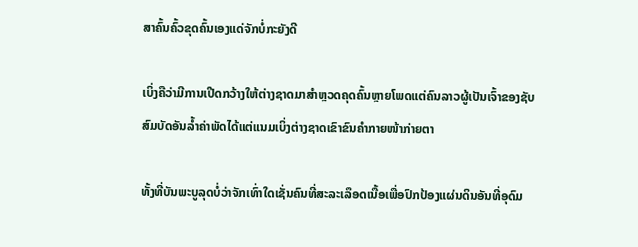ສາຄົ້ນຄົ້ວຂຸດຄົ້ນເອງແດ່ຈັກບໍ່ກະຍັງດີ

ເບິ່ງຄືວ່າມີການເປີດກວ້າງໃຫ້ຕ່າງຊາດມາສຳຫຼວດຄຸດຄົ້ນຫຼາຍໂພດແຕ່ຄົນລາວຜູ້ເປັນເຈົ້າຂອງຊັບສົມບັດອັນລ້ຳຄ່າພັດໄດ້ແຕ່ແນມເບິ່ງຕ່າງຊາດເຂົາຂົນຄຳກາຍໜ້າກ່າຍຕາ

ທັ້ງທີ່ບັນພະບູລຸດບໍ່ວ່າຈັກເທົ່າໃດເຊັ່ນຄົນທີ່ສະລະເລຶອດເນື້ອເພື່ອປົກປ້ອງແຜ່ນດິນອັນທີ່ອຸດົມ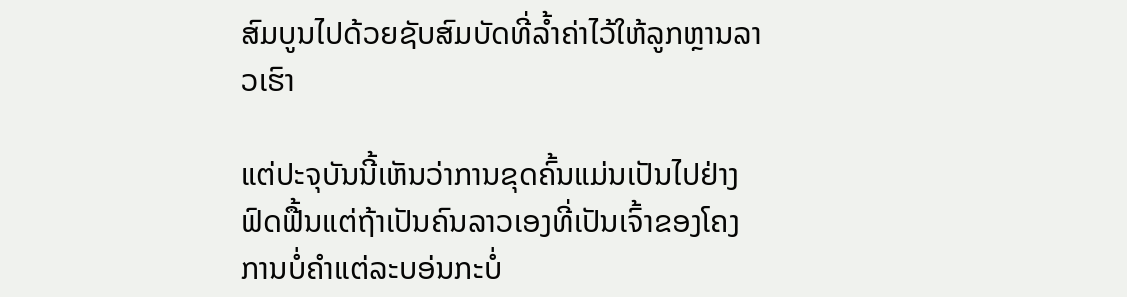ສົມບູນໄປດ້ວຍຊັບສົມບັດທີ່ລ້ຳຄ່າໄວ້ໃຫ້ລູກຫຼານລາວເຮົາ

ແຕ່ປະຈຸບັນນີ້ເຫັນວ່າການຂຸດຄົ້ນແມ່ນເປັນໄປຢ່າງຟົດຟື້ນແຕ່ຖ້າເປັນຄົນລາວເອງທີ່ເປັນເຈົ້າຂອງໂຄງການບໍ່ຄຳແຕ່ລະບອ່ນກະບໍ່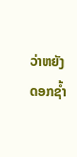ວ່າຫຍັງດອກຊ້ຳ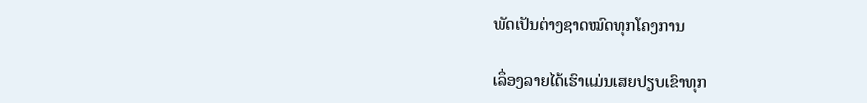ພັດເປັນຕ່າງຊາດໝົດທຸກໂຄງການ

ເລຶ່ອງລາຍໄດ້ເຮົາແມ່ນເສຍປຽບເຂົາທຸກ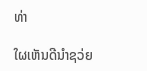ທ່າ

ໃຜເຫັນດີນຳຊວ່ຍ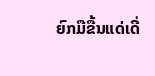ຍົກມືຂື້ນແດ່ເດີ່